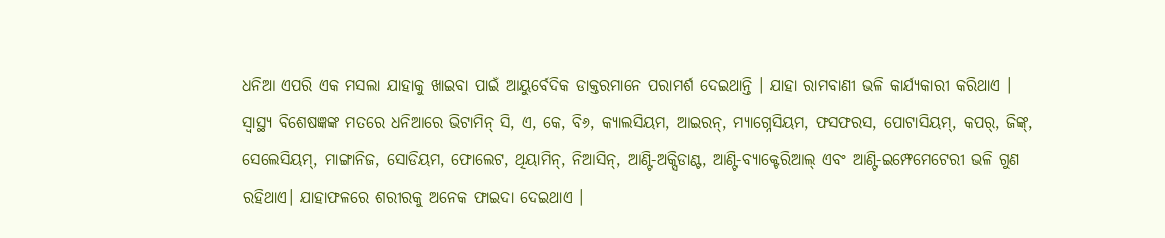ଧନିଆ ଏପରି ଏକ ମସଲା ଯାହାକୁ ଖାଇବା ପାଇଁ ଆୟୁର୍ବେଦିକ ଡାକ୍ତରମାନେ ପରାମର୍ଶ ଦେଇଥାନ୍ତି । ଯାହା ରାମବାଣୀ ଭଳି କାର୍ଯ୍ୟକାରୀ କରିଥାଏ । ସ୍ବାସ୍ଥ୍ୟ ବିଶେଷଜ୍ଞଙ୍କ ମତରେ ଧନିଆରେ ଭିଟାମିନ୍ ସି, ଏ, କେ, ବି୬, କ୍ୟାଲସିୟମ, ଆଇରନ୍, ମ୍ୟାଗ୍ନେସିୟମ, ଫସଫରସ, ପୋଟାସିୟମ୍, କପର୍, ଜିଙ୍କ୍, ସେଲେସିୟମ୍, ମାଙ୍ଗାନିଜ, ସୋଡିୟମ, ଫୋଲେଟ, ଥିୟାମିନ୍, ନିଆସିନ୍, ଆଣ୍ଟି-ଅକ୍ସିଡାଣ୍ଟ, ଆଣ୍ଟି-ବ୍ୟାକ୍ଟେରିଆଲ୍ ଏବଂ ଆଣ୍ଟି-ଇମ୍ଫେମେଟେରୀ ଭଳି ଗୁଣ ରହିଥାଏ। ଯାହାଫଳରେ ଶରୀରକୁ ଅନେକ ଫାଇଦା ଦେଇଥାଏ ।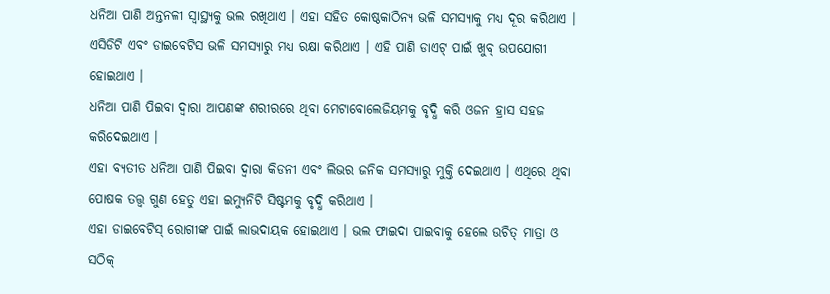ଧନିଆ ପାଣି ଅନ୍ତନଳୀ ସ୍ବାସ୍ଥ୍ୟକୁ ଭଲ ରଖିଥାଏ । ଏହା ସହିତ କୋଷ୍ଠକାଠିନ୍ୟ ଭଳି ସମସ୍ୟାକୁ ମଧ୍ୟ ଦୂର କରିଥାଏ । ଏସିଡିଟି ଏବଂ ଡାଇବେଟିସ ଭଳି ସମସ୍ୟାରୁ ମଧ୍ୟ ରକ୍ଷା କରିଥାଏ । ଏହି ପାଣି ଡାଏଟ୍ ପାଇଁ ଖୁବ୍ ଉପଯୋଗୀ ହୋଇଥାଏ ।
ଧନିଆ ପାଣି ପିଇବା ଦ୍ବାରା ଆପଣଙ୍କ ଶରୀରରେ ଥିବା ମେଟାବୋଲେଜିୟମକୁ ବୃଦ୍ଧି କରି ଓଜନ ହ୍ରାସ ସହଜ କରିଦେଇଥାଏ ।
ଏହା ବ୍ୟତୀତ ଧନିଆ ପାଣି ପିଇବା ଦ୍ବାରା କିଡନୀ ଏବଂ ଲିଭର ଜନିକ ସମସ୍ୟାରୁ ମୁକ୍ତି ଦେଇଥାଏ । ଏଥିରେ ଥିବା ପୋଷକ ତତ୍ତ୍ବ ଗୁଣ ହେତୁ ଏହା ଇମ୍ୟୁନିଟି ସିଷ୍ଟମକୁ ବୃଦ୍ଧି କରିଥାଏ ।
ଏହା ଡାଇବେଟିସ୍ ରୋଗୀଙ୍କ ପାଇଁ ଲାଭଦାୟକ ହୋଇଥାଏ । ଭଲ ଫାଇଦା ପାଇବାକୁ ହେଲେ ଉଚିତ୍ ମାତ୍ରା ଓ ସଠିକ୍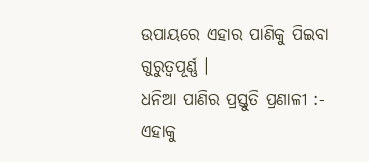ଉପାୟରେ ଏହାର ପାଣିକୁ ପିଇବା ଗୁରୁତ୍ବପୂର୍ଣ୍ଣ ।
ଧନିଆ ପାଣିର ପ୍ରସ୍ତୁତି ପ୍ରଣାଳୀ :-
ଏହାକୁ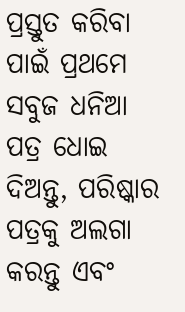ପ୍ରସ୍ତୁତ କରିବା ପାଇଁ ପ୍ରଥମେ ସବୁଜ ଧନିଆ ପତ୍ର ଧୋଇ ଦିଅନ୍ତୁ, ପରିଷ୍କାର ପତ୍ରକୁ ଅଲଗା କରନ୍ତୁ ଏବଂ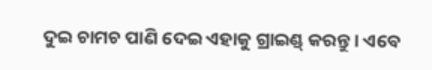ଦୁଇ ଚାମଚ ପାଣି ଦେଇ ଏହାକୁ ଗ୍ରାଇଣ୍ଡ୍ କରନ୍ତୁ । ଏବେ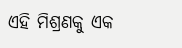ଏହି ମିଶ୍ରଣକୁ ଏକ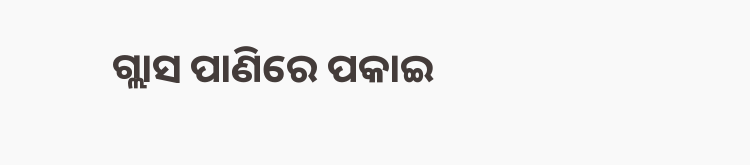ଗ୍ଲାସ ପାଣିରେ ପକାଇ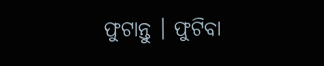ଫୁଟାନ୍ତୁ । ଫୁଟିବା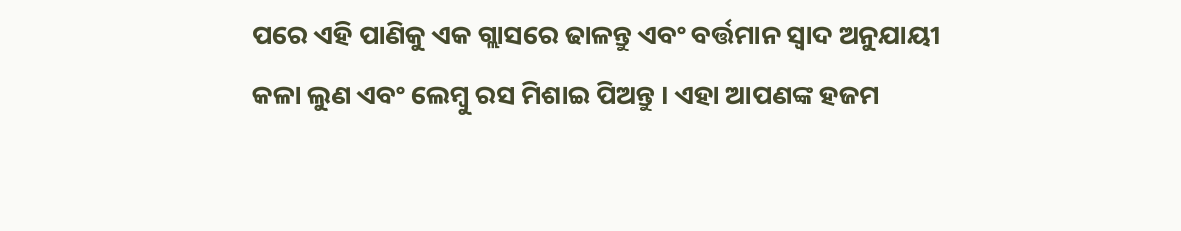ପରେ ଏହି ପାଣିକୁ ଏକ ଗ୍ଲାସରେ ଢାଳନ୍ତୁ ଏବଂ ବର୍ତ୍ତମାନ ସ୍ୱାଦ ଅନୁଯାୟୀ କଳା ଲୁଣ ଏବଂ ଲେମ୍ବୁ ରସ ମିଶାଇ ପିଅନ୍ତୁ । ଏହା ଆପଣଙ୍କ ହଜମ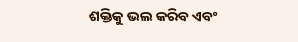ଶକ୍ତିକୁ ଭଲ କରିବ ଏବଂ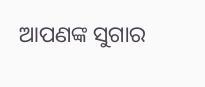ଆପଣଙ୍କ ସୁଗାର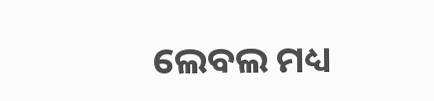ଲେବଲ ମଧ୍ୟ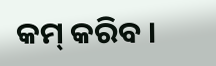କମ୍ କରିବ ।